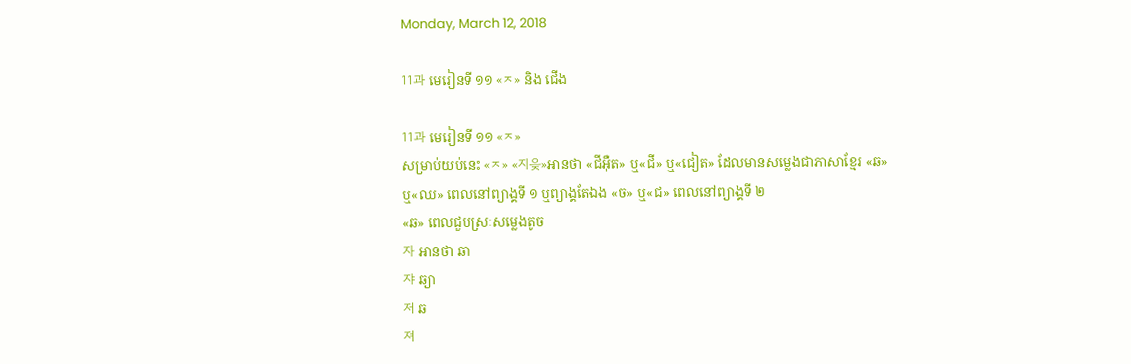Monday, March 12, 2018

11과 មេរៀនទី ១១ «ㅈ» និង ជើង

11과 មេរៀនទី ១១ «ㅈ»
សម្រាប់យប់នេះ «ㅈ» «지읒»អានថា «ជីអ៊ឺត» ឬ«ជី» ឬ«ជៀត» ដែលមានសម្លេងជាភាសាខ្មែរ «ឆ» ឬ«ឈ» ពេលនៅព្យាង្គទី ១ ឬព្យាង្គតែឯង «ច» ឬ«ជ» ពេលនៅព្យាង្គទី ២
«ឆ» ពេលជួបស្រៈសម្លេងតូច
자 អានថា ឆា
쟈 ឆ្យា
저 ឆ
져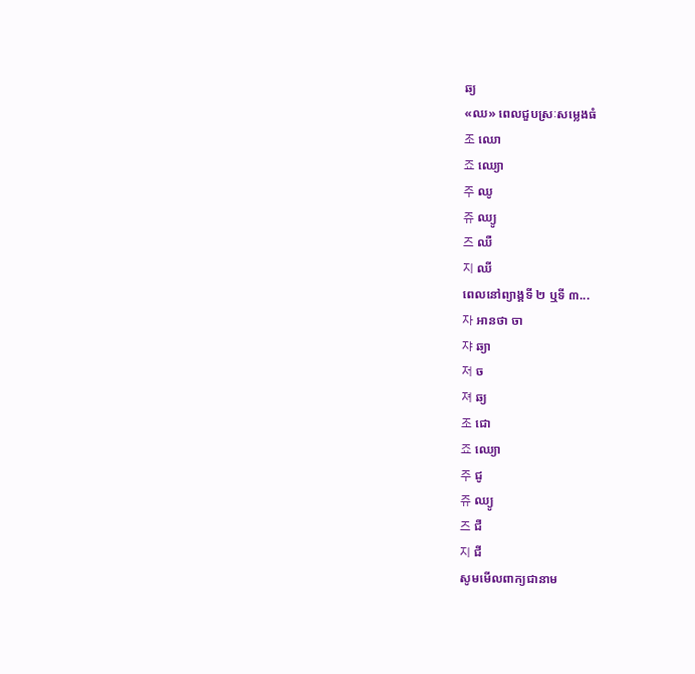ឆ្យ
«ឈ» ពេលជួបស្រៈសម្លេងធំ
조 ឈោ
죠 ឈ្យោ
주 ឈូ
쥬 ឈ្យូ
즈 ឈឺ
지 ឈី
ពេលនៅព្យាង្គទី ២ ឬទី ៣...
자 អានថា ចា
쟈 ឆ្យា
저 ច
져 ឆ្យ
조 ជោ
죠 ឈ្យោ
주 ជូ
쥬 ឈ្យូ
즈 ជឺ
지 ជី
សូមមើលពាក្យជានាម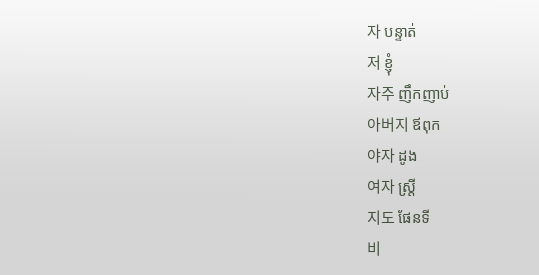자 បន្ទាត់
저 ខ្ញុំ
자주 ញឹកញាប់
아버지 ឪពុក
야자 ដូង
여자 ស្ដ្រី
지도 ផែនទី
비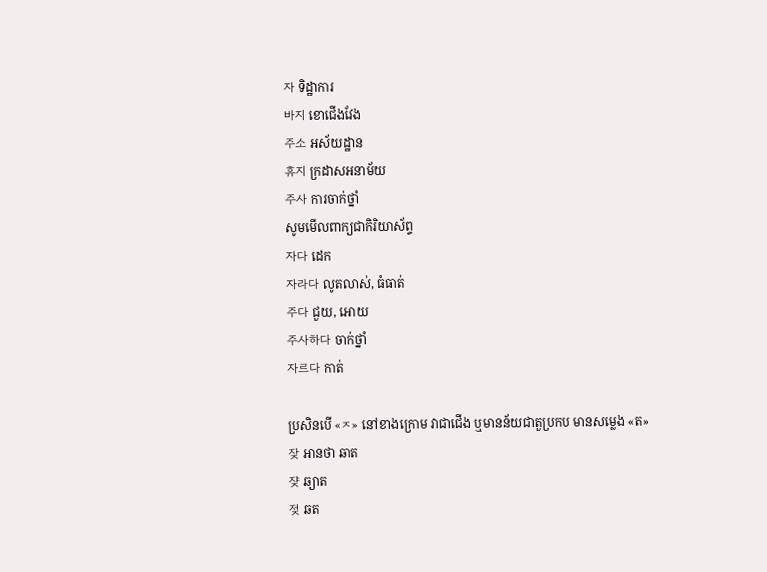자 ទិដ្ឋាការ
바지 ខោជើងវែង
주소 អស័យដ្ឋាន
휴지 ក្រដាសអនាម័យ
주사 ការចាក់ថ្នាំ
សូមមើលពាក្យជាកិរិយាស័ព្ទ
자다 ដេក
자라다 លូតលាស់, ធំធាត់
주다 ជួយ, អោយ
주사하다 ចាក់ថ្នាំ
자르다 កាត់

ប្រសិនបើ «ㅈ» នៅខាងក្រោម វាជាជើង ឬមានន័យជាតួប្រកប មានសម្លេង «ត»
잦 អានថា ឆាត
쟞 ឆ្យាត
젖 ឆត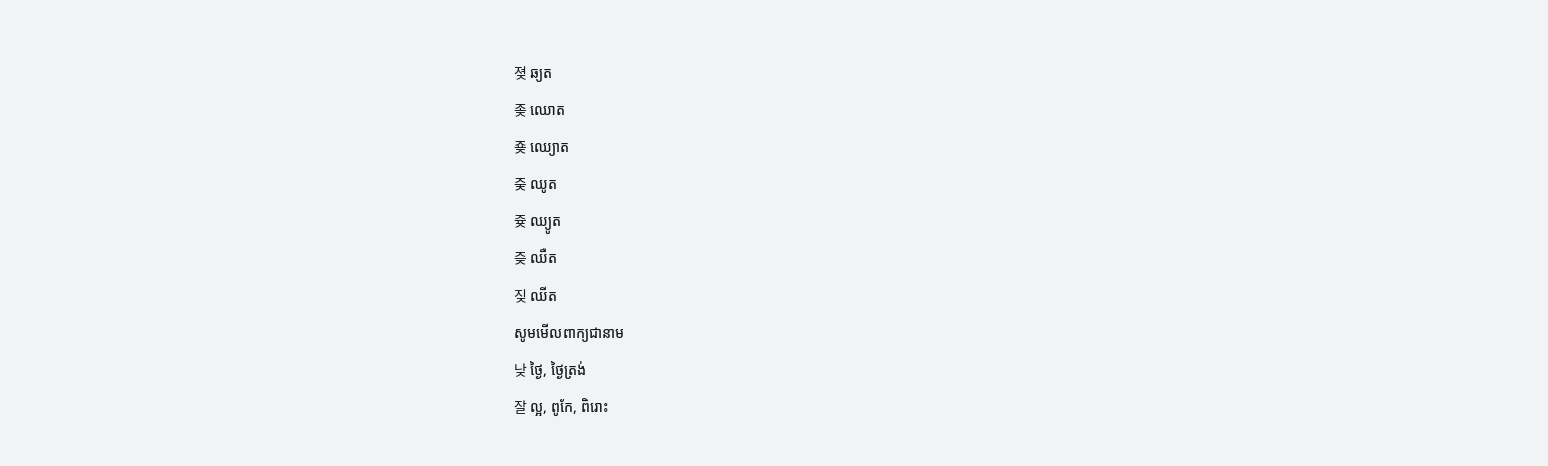졎 ឆ្យត
좆 ឈោត
죶 ឈ្យោត
줒 ឈូត
즂 ឈ្យូត
즞 ឈឺត
짖 ឈីត
សូមមើលពាក្យជានាម
낮 ថ្ងៃ, ថ្ងៃត្រង់
잘 ល្អ, ពូកែ, ពិរោះ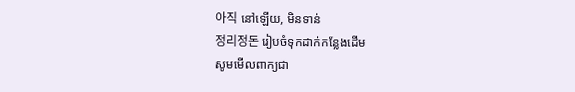아직 នៅឡើយ, មិនទាន់
정리정돈 រៀបចំទុកដាក់កន្លែងដើម
សូមមើលពាក្យជា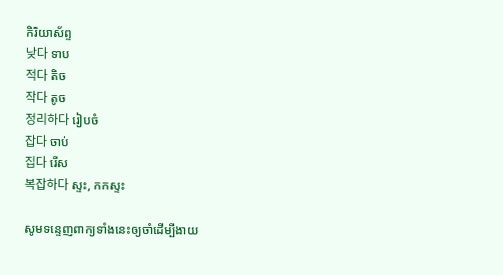កិរិយាស័ព្ទ
낮다 ទាប
적다 តិច
작다 តូច
정리하다 រៀបចំ
잡다 ចាប់
집다 រើស
복잡하다 ស្ទះ, កកស្ទះ

សូមទន្ទេញពាក្យទាំងនេះឲ្យចាំដើម្បីងាយ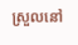ស្រួលនៅ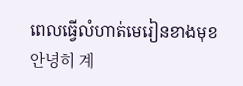ពេលធ្វើលំហាត់មេរៀនខាងមុខ
안녕히 계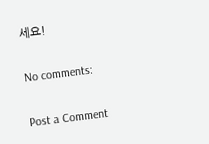세요!

No comments:

Post a Comment